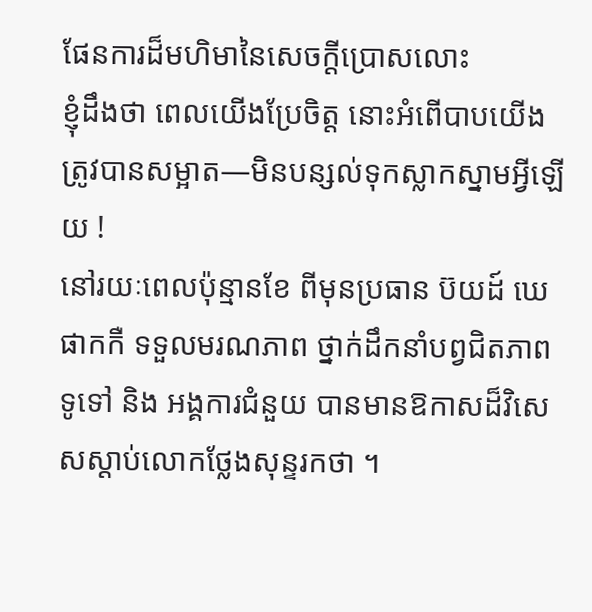ផែនការដ៏មហិមានៃសេចក្ដីប្រោសលោះ
ខ្ញុំដឹងថា ពេលយើងប្រែចិត្ត នោះអំពើបាបយើងត្រូវបានសម្អាត—មិនបន្សល់ទុកស្លាកស្នាមអ្វីឡើយ !
នៅរយៈពេលប៉ុន្មានខែ ពីមុនប្រធាន ប៊យដ៍ ឃេ ផាកកឺ ទទួលមរណភាព ថ្នាក់ដឹកនាំបព្វជិតភាពទូទៅ និង អង្គការជំនួយ បានមានឱកាសដ៏វិសេសស្ដាប់លោកថ្លែងសុន្ទរកថា ។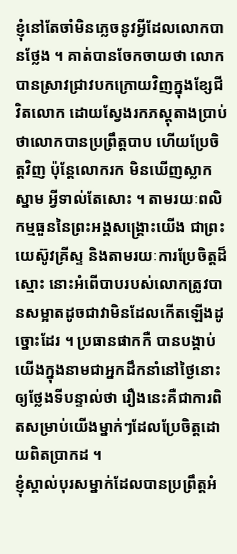ខ្ញុំនៅតែចាំមិនភ្លេចនូវអ្វីដែលលោកបានថ្លែង ។ គាត់បានចែកចាយថា លោកបានស្រាវជ្រាវបកក្រោយវិញក្នុងខ្សែជីវិតលោក ដោយស្វែងរកភស្ដុតាងប្រាប់ថាលោកបានប្រព្រឹត្តបាប ហើយប្រែចិត្តវិញ ប៉ុន្តែលោករក មិនឃើញស្លាកស្នាម អ្វីទាល់តែសោះ ។ តាមរយៈពលិកម្មធួននៃព្រះអង្គសង្គ្រោះយើង ជាព្រះយេស៊ូវគ្រីស្ទ និងតាមរយៈការប្រែចិត្តដ៏ស្មោះ នោះអំពើបាបរបស់លោកត្រូវបានសម្អាតដូចជាវាមិនដែលកើតឡើងដូច្នោះដែរ ។ ប្រធានផាកកឺ បានបង្គាប់យើងក្នុងនាមជាអ្នកដឹកនាំនៅថ្ងៃនោះឲ្យថ្លែងទីបន្ទាល់ថា រឿងនេះគឺជាការពិតសម្រាប់យើងម្នាក់ៗដែលប្រែចិត្តដោយពិតប្រាកដ ។
ខ្ញុំស្គាល់បុរសម្នាក់ដែលបានប្រព្រឹត្តអំ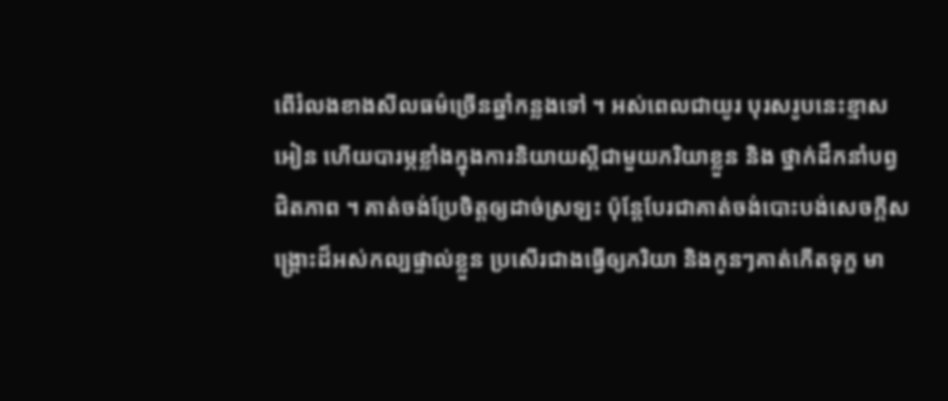ពើរំលងខាងសីលធម៌ច្រើនឆ្នាំកន្លងទៅ ។ អស់ពេលជាយូរ បុរសរូបនេះខ្មាសអៀន ហើយបារម្ភខ្លាំងក្នុងការនិយាយស្ដីជាមួយភរិយាខ្លួន និង ថ្នាក់ដឹកនាំបព្វជិតភាព ។ គាត់ចង់ប្រែចិត្តឲ្យដាច់ស្រឡះ ប៉ុន្តែបែរជាគាត់ចង់បោះបង់សេចក្ដីសង្គ្រោះដ៏អស់កល្បផ្ទាល់ខ្លួន ប្រសើរជាងធ្វើឲ្យភរិយា និងកូនៗគាត់កើតទុក្ខ មា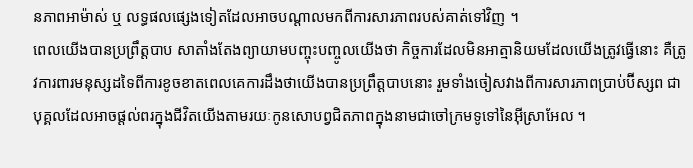នភាពអាម៉ាស់ ឬ លទ្ធផលផ្សេងទៀតដែលអាចបណ្ដាលមកពីការសារភាពរបស់គាត់ទៅវិញ ។
ពេលយើងបានប្រព្រឹត្តបាប សាតាំងតែងព្យាយាមបញ្ចុះបញ្ចូលយើងថា កិច្ចការដែលមិនអាត្មានិយមដែលយើងត្រូវធ្វើនោះ គឺត្រូវការពារមនុស្សដទៃពីការខូចខាតពេលគេការដឹងថាយើងបានប្រព្រឹត្តបាបនោះ រួមទាំងចៀសវាងពីការសារភាពប្រាប់ប៊ីស្សព ជាបុគ្គលដែលអាចផ្ដល់ពរក្នុងជីវិតយើងតាមរយៈកូនសោបព្វជិតភាពក្នុងនាមជាចៅក្រមទូទៅនៃអ៊ីស្រាអែល ។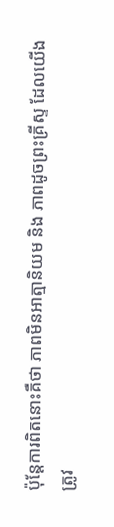ប៉ុន្តែការពិតនោះគឺថា ភាពមិនអាត្មានិយម និង ភាពដូចព្រះគ្រីស្ទ ដែលយើងត្រូវ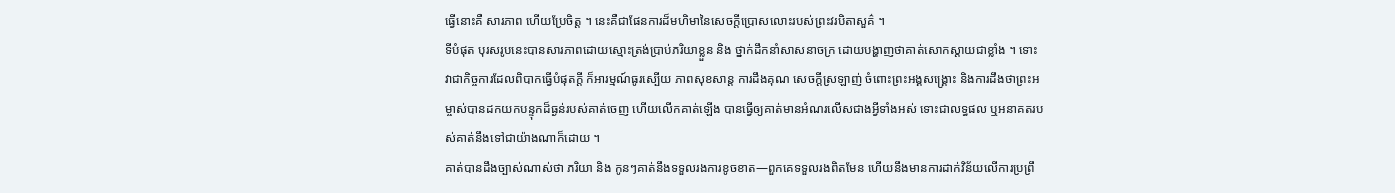ធ្វើនោះគឺ សារភាព ហើយប្រែចិត្ត ។ នេះគឺជាផែនការដ៏មហិមានៃសេចក្ដីប្រោសលោះរបស់ព្រះវរបិតាសួគ៌ ។
ទីបំផុត បុរសរូបនេះបានសារភាពដោយស្មោះត្រង់ប្រាប់ភរិយាខ្លួន និង ថ្នាក់ដឹកនាំសាសនាចក្រ ដោយបង្ហាញថាគាត់សោកស្ដាយជាខ្លាំង ។ ទោះវាជាកិច្ចការដែលពិបាកធ្វើបំផុតក្ដី ក៏អារម្មណ៍ធូរស្បើយ ភាពសុខសាន្ត ការដឹងគុណ សេចក្ដីស្រឡាញ់ ចំពោះព្រះអង្គសង្គ្រោះ និងការដឹងថាព្រះអម្ចាស់បានដកយកបន្ទុកដ៏ធ្ងន់របស់គាត់ចេញ ហើយលើកគាត់ឡើង បានធ្វើឲ្យគាត់មានអំណរលើសជាងអ្វីទាំងអស់ ទោះជាលទ្ធផល ឬអនាគតរបស់គាត់នឹងទៅជាយ៉ាងណាក៏ដោយ ។
គាត់បានដឹងច្បាស់ណាស់ថា ភរិយា និង កូនៗគាត់នឹងទទួលរងការខូចខាត—ពួកគេទទួលរងពិតមែន ហើយនឹងមានការដាក់វិន័យលើការប្រព្រឹ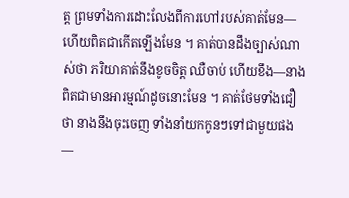ត្ត ព្រមទាំងការដោះលែងពីការហៅរបស់គាត់មែន—ហើយពិតជាកើតឡើងមែន ។ គាត់បានដឹងច្បាស់ណាស់ថា ភរិយាគាត់នឹងខូចចិត្ត ឈឺចាប់ ហើយខឹង—នាងពិតជាមានអារម្មណ៍ដូចនោះមែន ។ គាត់ថែមទាំងជឿថា នាងនឹងចុះចេញ ទាំងនាំយកកូនៗទៅជាមួយផង—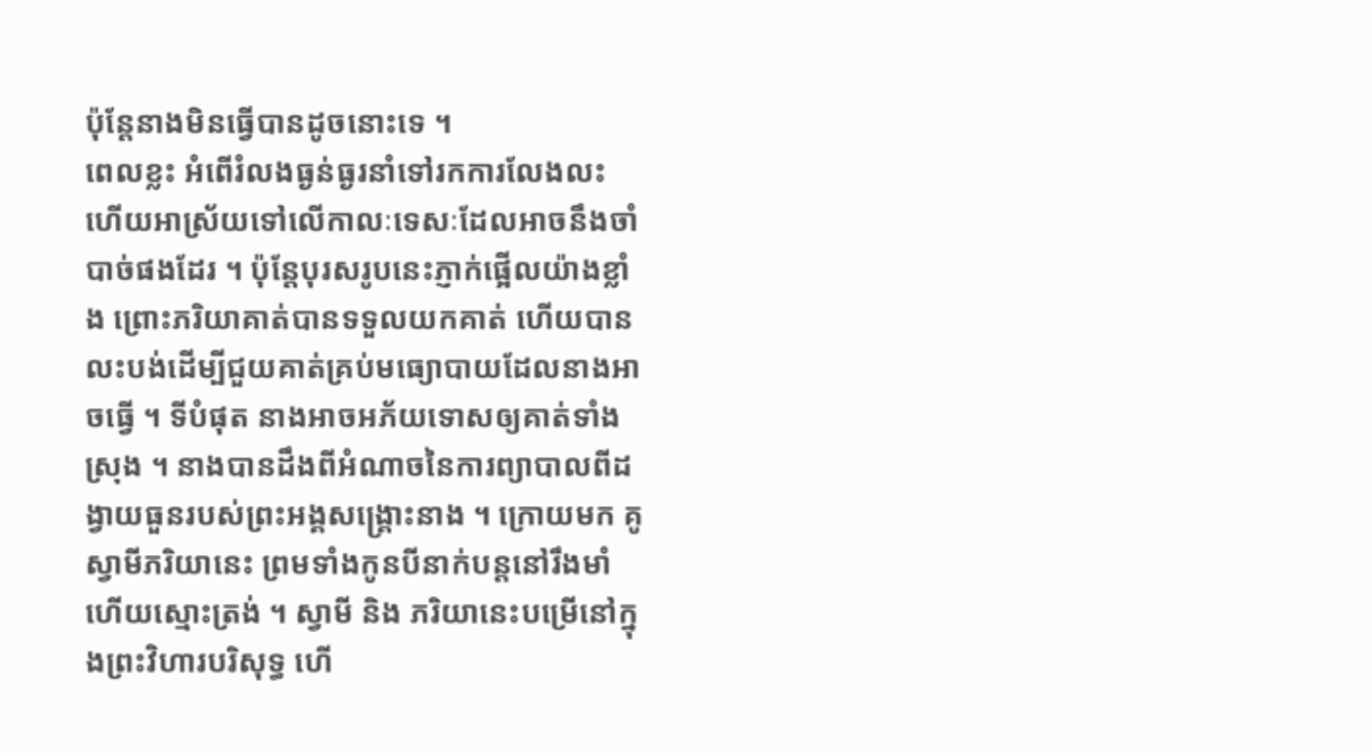ប៉ុន្តែនាងមិនធ្វើបានដូចនោះទេ ។
ពេលខ្លះ អំពើរំលងធ្ងន់ធ្ងរនាំទៅរកការលែងលះ ហើយអាស្រ័យទៅលើកាលៈទេសៈដែលអាចនឹងចាំបាច់ផងដែរ ។ ប៉ុន្តែបុរសរូបនេះភ្ញាក់ផ្អើលយ៉ាងខ្លាំង ព្រោះភរិយាគាត់បានទទួលយកគាត់ ហើយបានលះបង់ដើម្បីជួយគាត់គ្រប់មធ្យោបាយដែលនាងអាចធ្វើ ។ ទីបំផុត នាងអាចអភ័យទោសឲ្យគាត់ទាំងស្រុង ។ នាងបានដឹងពីអំណាចនៃការព្យាបាលពីដង្វាយធួនរបស់ព្រះអង្គសង្គ្រោះនាង ។ ក្រោយមក គូស្វាមីភរិយានេះ ព្រមទាំងកូនបីនាក់បន្ដនៅរឹងមាំ ហើយស្មោះត្រង់ ។ ស្វាមី និង ភរិយានេះបម្រើនៅក្នុងព្រះវិហារបរិសុទ្ធ ហើ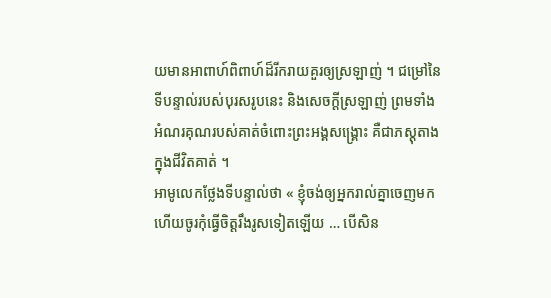យមានអាពាហ៍ពិពាហ៍ដ៏រីករាយគួរឲ្យស្រឡាញ់ ។ ជម្រៅនៃទីបន្ទាល់របស់បុរសរូបនេះ និងសេចក្ដីស្រឡាញ់ ព្រមទាំងអំណរគុណរបស់គាត់ចំពោះព្រះអង្គសង្គ្រោះ គឺជាភស្ដុតាងក្នុងជីវិតគាត់ ។
អាមូលេកថ្លែងទីបន្ទាល់ថា « ខ្ញុំចង់ឲ្យអ្នករាល់គ្នាចេញមក ហើយចូរកុំធ្វើចិត្តរឹងរូសទៀតឡើយ … បើសិន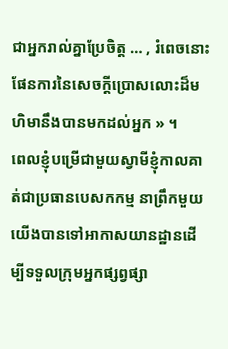ជាអ្នករាល់គ្នាប្រែចិត្ត … , រំពេចនោះ ផែនការនៃសេចក្ដីប្រោសលោះដ៏មហិមានឹងបានមកដល់អ្នក » ។
ពេលខ្ញុំបម្រើជាមួយស្វាមីខ្ញុំកាលគាត់ជាប្រធានបេសកកម្ម នាព្រឹកមួយ យើងបានទៅអាកាសយានដ្ឋានដើម្បីទទួលក្រុមអ្នកផ្សព្វផ្សា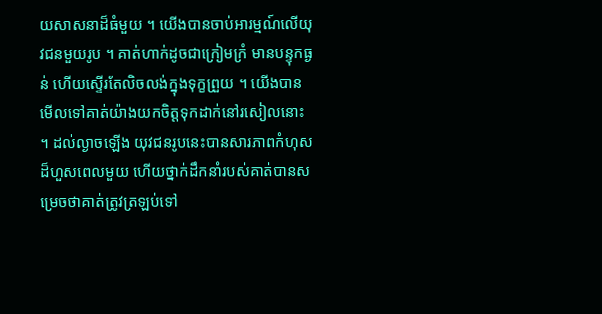យសាសនាដ៏ធំមួយ ។ យើងបានចាប់អារម្មណ៍លើយុវជនមួយរូប ។ គាត់ហាក់ដូចជាក្រៀមក្រំ មានបន្ទុកធ្ងន់ ហើយស្ទើរតែលិចលង់ក្នុងទុក្ខព្រួយ ។ យើងបានមើលទៅគាត់យ៉ាងយកចិត្តទុកដាក់នៅរសៀលនោះ ។ ដល់ល្ងាចឡើង យុវជនរូបនេះបានសារភាពកំហុសដ៏ហួសពេលមួយ ហើយថ្នាក់ដឹកនាំរបស់គាត់បានសម្រេចថាគាត់ត្រូវត្រឡប់ទៅ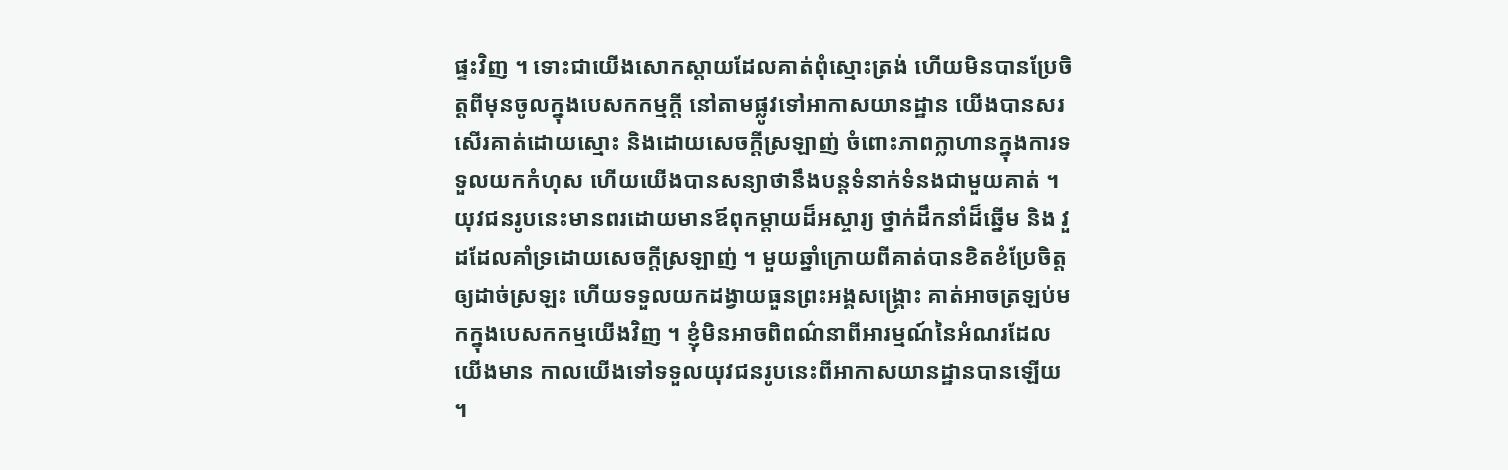ផ្ទះវិញ ។ ទោះជាយើងសោកស្ដាយដែលគាត់ពុំស្មោះត្រង់ ហើយមិនបានប្រែចិត្តពីមុនចូលក្នុងបេសកកម្មក្ដី នៅតាមផ្លូវទៅអាកាសយានដ្ឋាន យើងបានសរសើរគាត់ដោយស្មោះ និងដោយសេចក្ដីស្រឡាញ់ ចំពោះភាពក្លាហានក្នុងការទទួលយកកំហុស ហើយយើងបានសន្យាថានឹងបន្តទំនាក់ទំនងជាមួយគាត់ ។
យុវជនរូបនេះមានពរដោយមានឪពុកម្ដាយដ៏អស្ចារ្យ ថ្នាក់ដឹកនាំដ៏ឆ្នើម និង វួដដែលគាំទ្រដោយសេចក្ដីស្រឡាញ់ ។ មួយឆ្នាំក្រោយពីគាត់បានខិតខំប្រែចិត្តឲ្យដាច់ស្រឡះ ហើយទទួលយកដង្វាយធួនព្រះអង្គសង្គ្រោះ គាត់អាចត្រឡប់មកក្នុងបេសកកម្មយើងវិញ ។ ខ្ញុំមិនអាចពិពណ៌នាពីអារម្មណ៍នៃអំណរដែលយើងមាន កាលយើងទៅទទួលយុវជនរូបនេះពីអាកាសយានដ្ឋានបានឡើយ ។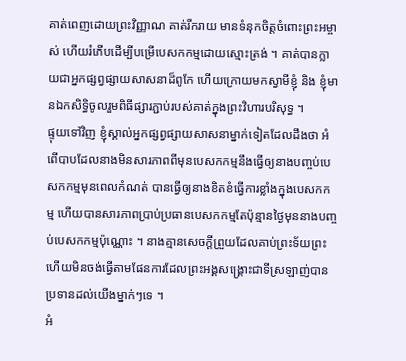គាត់ពេញដោយព្រះវិញ្ញាណ គាត់រីករាយ មានទំនុកចិត្តចំពោះព្រះអម្ចាស់ ហើយរំភើបដើម្បីបម្រើបេសកកម្មដោយស្មោះត្រង់ ។ គាត់បានក្លាយជាអ្នកផ្សព្វផ្សាយសាសនាដ៏ពូកែ ហើយក្រោយមកស្វាមីខ្ញុំ និង ខ្ញុំមានឯកសិទ្ធិចូលរួមពិធីផ្សារភ្ជាប់របស់គាត់ក្នុងព្រះវិហារបរិសុទ្ធ ។
ផ្ទុយទៅវិញ ខ្ញុំស្គាល់អ្នកផ្សព្វផ្សាយសាសនាម្នាក់ទៀតដែលដឹងថា អំពើបាបដែលនាងមិនសារភាពពីមុនបេសកកម្មនឹងធ្វើឲ្យនាងបញ្ចប់បេសកកម្មមុនពេលកំណត់ បានធ្វើឲ្យនាងខិតខំធ្វើការខ្លាំងក្នុងបេសកកម្ម ហើយបានសារភាពប្រាប់ប្រធានបេសកកម្មតែប៉ុន្មានថ្ងៃមុននាងបញ្ចប់បេសកកម្មប៉ុណ្ណោះ ។ នាងគ្មានសេចក្ដីព្រួយដែលគាប់ព្រះទ័យព្រះ ហើយមិនចង់ធ្វើតាមផែនការដែលព្រះអង្គសង្គ្រោះជាទីស្រឡាញ់បានប្រទានដល់យើងម្នាក់ៗទេ ។
អំ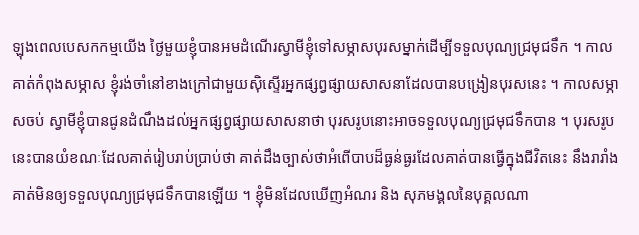ឡុងពេលបេសកកម្មយើង ថ្ងៃមួយខ្ញុំបានអមដំណើរស្វាមីខ្ញុំទៅសម្ភាសបុរសម្នាក់ដើម្បីទទួលបុណ្យជ្រមុជទឹក ។ កាលគាត់កំពុងសម្ភាស ខ្ញុំរង់ចាំនៅខាងក្រៅជាមួយស៊ិស្ទើរអ្នកផ្សព្វផ្សាយសាសនាដែលបានបង្រៀនបុរសនេះ ។ កាលសម្ភាសចប់ ស្វាមីខ្ញុំបានជូនដំណឹងដល់អ្នកផ្សព្វផ្សាយសាសនាថា បុរសរូបនោះអាចទទួលបុណ្យជ្រមុជទឹកបាន ។ បុរសរូបនេះបានយំខណៈដែលគាត់រៀបរាប់ប្រាប់ថា គាត់ដឹងច្បាស់ថាអំពើបាបដ៏ធ្ងន់ធ្ងរដែលគាត់បានធ្វើក្នុងជីវិតនេះ នឹងរារាំងគាត់មិនឲ្យទទួលបុណ្យជ្រមុជទឹកបានឡើយ ។ ខ្ញុំមិនដែលឃើញអំណរ និង សុភមង្គលនៃបុគ្គលណា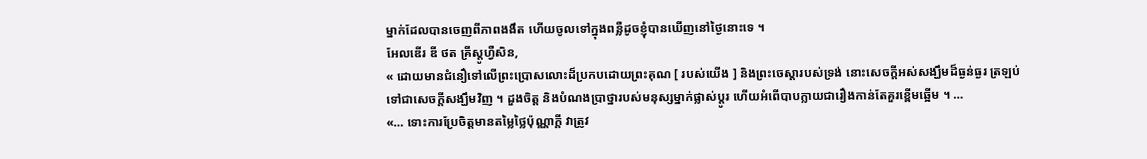ម្នាក់ដែលបានចេញពីភាពងងឹត ហើយចូលទៅក្នុងពន្លឺដូចខ្ញុំបានឃើញនៅថ្ងៃនោះទេ ។
អែលឌើរ ឌី ថត គ្រីស្តូហ្វឺសិន,
« ដោយមានជំនឿទៅលើព្រះប្រោសលោះដ៏ប្រកបដោយព្រះគុណ [ របស់យើង ] និងព្រះចេស្ដារបស់ទ្រង់ នោះសេចក្ដីអស់សង្ឃឹមដ៏ធ្ងន់ធ្ងរ ត្រឡប់ទៅជាសេចក្ដីសង្ឃឹមវិញ ។ ដួងចិត្ត និងបំណងប្រាថ្នារបស់មនុស្សម្នាក់ផ្លាស់ប្ដូរ ហើយអំពើបាបក្លាយជារឿងកាន់តែគួរខ្ពើមឆ្អើម ។ …
«… ទោះការប្រែចិត្តមានតម្លៃថ្លៃប៉ុណ្ណាក្ដី វាត្រូវ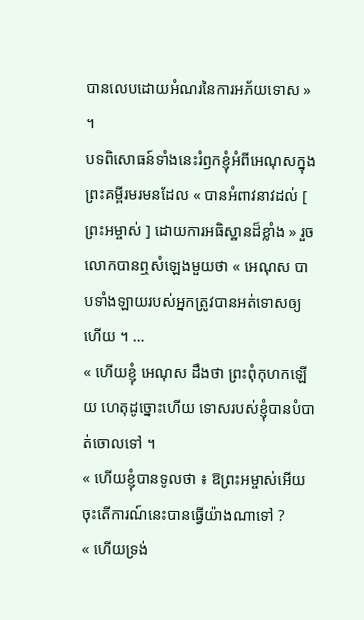បានលេបដោយអំណរនៃការអភ័យទោស » ។
បទពិសោធន៍ទាំងនេះរំឭកខ្ញុំអំពីអេណុសក្នុងព្រះគម្ពីរមរមនដែល « បានអំពាវនាវដល់ [ ព្រះអម្ចាស់ ] ដោយការអធិស្ឋានដ៏ខ្លាំង » រួចលោកបានឮសំឡេងមួយថា « អេណុស បាបទាំងឡាយរបស់អ្នកត្រូវបានអត់ទោសឲ្យហើយ ។ …
« ហើយខ្ញុំ អេណុស ដឹងថា ព្រះពុំកុហកឡើយ ហេតុដូច្នោះហើយ ទោសរបស់ខ្ញុំបានបំបាត់ចោលទៅ ។
« ហើយខ្ញុំបានទូលថា ៖ ឱព្រះអម្ចាស់អើយ ចុះតើការណ៍នេះបានធ្វើយ៉ាងណាទៅ ?
« ហើយទ្រង់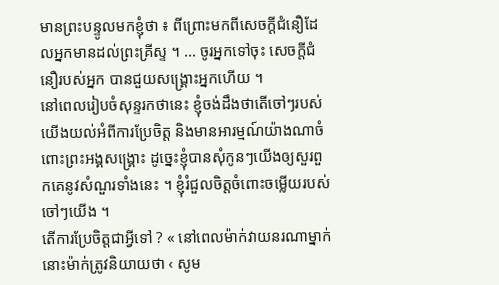មានព្រះបន្ទូលមកខ្ញុំថា ៖ ពីព្រោះមកពីសេចក្ដីជំនឿដែលអ្នកមានដល់ព្រះគ្រីស្ទ ។ … ចូរអ្នកទៅចុះ សេចក្ដីជំនឿរបស់អ្នក បានជួយសង្គ្រោះអ្នកហើយ ។
នៅពេលរៀបចំសុន្ទរកថានេះ ខ្ញុំចង់ដឹងថាតើចៅៗរបស់យើងយល់អំពីការប្រែចិត្ត និងមានអារម្មណ៍យ៉ាងណាចំពោះព្រះអង្គសង្គ្រោះ ដូច្នេះខ្ញុំបានសុំកូនៗយើងឲ្យសួរពួកគេនូវសំណួរទាំងនេះ ។ ខ្ញុំរំជួលចិត្តចំពោះចម្លើយរបស់ចៅៗយើង ។
តើការប្រែចិត្តជាអ្វីទៅ ? « នៅពេលម៉ាក់វាយនរណាម្នាក់ នោះម៉ាក់ត្រូវនិយាយថា ‹ សូម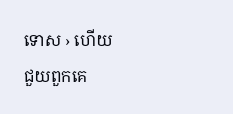ទោស › ហើយជួយពួកគេ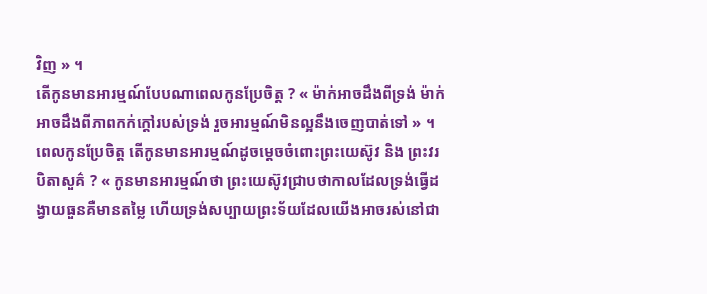វិញ » ។
តើកូនមានអារម្មណ៍បែបណាពេលកូនប្រែចិត្ត ? « ម៉ាក់អាចដឹងពីទ្រង់ ម៉ាក់អាចដឹងពីភាពកក់ក្ដៅរបស់ទ្រង់ រួចអារម្មណ៍មិនល្អនឹងចេញបាត់ទៅ » ។
ពេលកូនប្រែចិត្ត តើកូនមានអារម្មណ៍ដូចម្ដេចចំពោះព្រះយេស៊ូវ និង ព្រះវរបិតាសួគ៌ ? « កូនមានអារម្មណ៍ថា ព្រះយេស៊ូវជ្រាបថាកាលដែលទ្រង់ធ្វើដង្វាយធួនគឺមានតម្លៃ ហើយទ្រង់សប្បាយព្រះទ័យដែលយើងអាចរស់នៅជា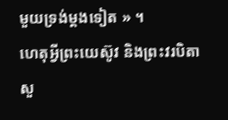មួយទ្រង់ម្ដងទៀត » ។
ហេតុអ្វីព្រះយេស៊ូវ និងព្រះវរបិតាសួ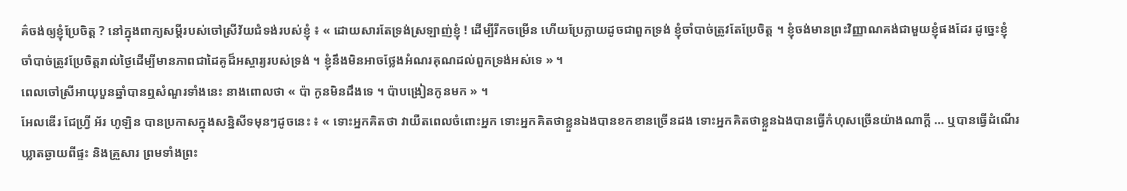គ៌ចង់ឲ្យខ្ញុំប្រែចិត្ត ? នៅក្នុងពាក្យសម្ដីរបស់ចៅស្រីវ័យជំទង់របស់ខ្ញុំ ៖ « ដោយសារតែទ្រង់ស្រឡាញ់ខ្ញុំ ! ដើម្បីរីកចម្រើន ហើយប្រែក្លាយដូចជាពួកទ្រង់ ខ្ញុំចាំបាច់ត្រូវតែប្រែចិត្ត ។ ខ្ញុំចង់មានព្រះវិញ្ញាណគង់ជាមួយខ្ញុំផងដែរ ដូច្នេះខ្ញុំចាំបាច់ត្រូវប្រែចិត្តរាល់ថ្ងៃដើម្បីមានភាពជាដៃគូដ៏អស្ចារ្យរបស់ទ្រង់ ។ ខ្ញុំនឹងមិនអាចថ្លែងអំណរគុណដល់ពួកទ្រង់អស់ទេ » ។
ពេលចៅស្រីអាយុបួនឆ្នាំបានឮសំណួរទាំងនេះ នាងពោលថា « ប៉ា កូនមិនដឹងទេ ។ ប៉ាបង្រៀនកូនមក » ។
អែលឌើរ ជែហ្វ្រី អ័រ ហូឡិន បានប្រកាសក្នុងសន្និសីទមុនៗដូចនេះ ៖ « ទោះអ្នកគិតថា វាយឺតពេលចំពោះអ្នក ទោះអ្នកគិតថាខ្លួនឯងបានខកខានច្រើនដង ទោះអ្នកគិតថាខ្លួនឯងបានធ្វើកំហុសច្រើនយ៉ាងណាក្ដី … ឬបានធ្វើដំណើរឃ្លាតឆ្ងាយពីផ្ទះ និងគ្រួសារ ព្រមទាំងព្រះ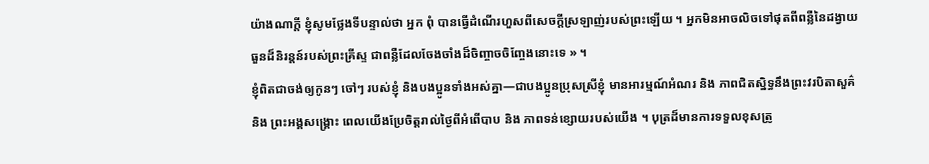យ៉ាងណាក្ដី ខ្ញុំសូមថ្លែងទីបន្ទាល់ថា អ្នក ពុំ បានធ្វើដំណើរហួសពីសេចក្ដីស្រឡាញ់របស់ព្រះឡើយ ។ អ្នកមិនអាចលិចទៅផុតពីពន្លឺនៃដង្វាយធួនដ៏និរន្ដន៍របស់ព្រះគ្រីស្ទ ជាពន្លឺដែលចែងចាំងដ៏ចិញ្ចាចចិញ្ចែងនោះទេ » ។
ខ្ញុំពិតជាចង់ឲ្យកូនៗ ចៅៗ របស់ខ្ញុំ និងបងប្អូនទាំងអស់គ្នា—ជាបងប្អូនប្រុសស្រីខ្ញុំ មានអារម្មណ៍អំណរ និង ភាពជិតស្និទ្ធនឹងព្រះវរបិតាសួគ៌ និង ព្រះអង្គសង្គ្រោះ ពេលយើងប្រែចិត្តរាល់ថ្ងៃពីអំពើបាប និង ភាពទន់ខ្សោយរបស់យើង ។ បុត្រដ៏មានការទទួលខុសត្រូ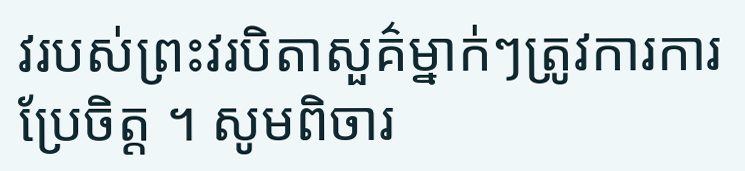វរបស់ព្រះវរបិតាសួគ៌ម្នាក់ៗត្រូវការការប្រែចិត្ត ។ សូមពិចារ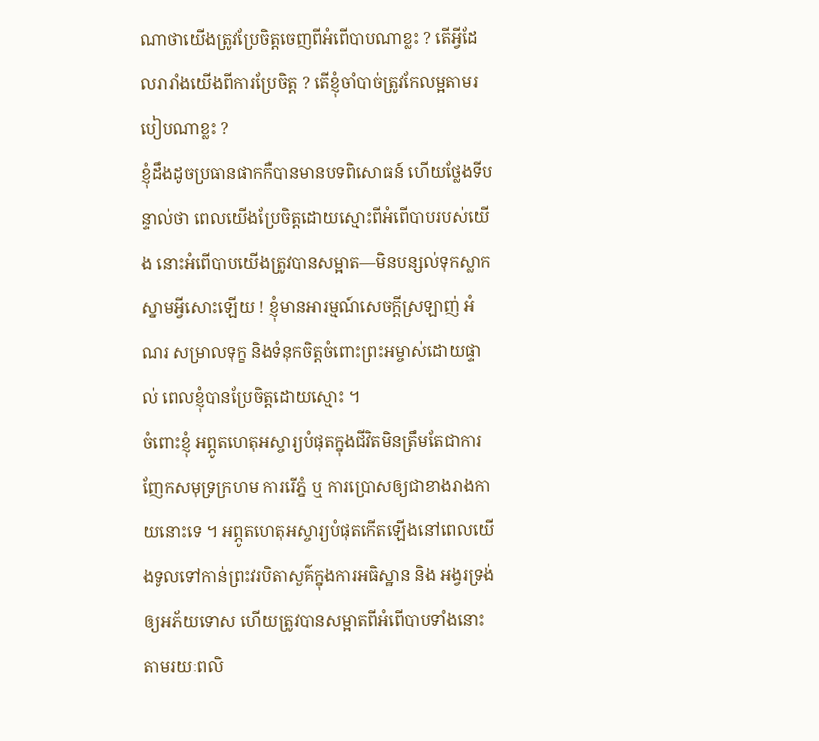ណាថាយើងត្រូវប្រែចិត្តចេញពីអំពើបាបណាខ្លះ ? តើអ្វីដែលរារាំងយើងពីការប្រែចិត្ត ? តើខ្ញុំចាំបាច់ត្រូវកែលម្អតាមរបៀបណាខ្លះ ?
ខ្ញុំដឹងដូចប្រធានផាកកឺបានមានបទពិសោធន៍ ហើយថ្លែងទីបន្ទាល់ថា ពេលយើងប្រែចិត្តដោយស្មោះពីអំពើបាបរបស់យើង នោះអំពើបាបយើងត្រូវបានសម្អាត—មិនបន្សល់ទុកស្លាកស្នាមអ្វីសោះឡើយ ! ខ្ញុំមានអារម្មណ៍សេចក្ដីស្រឡាញ់ អំណរ សម្រាលទុក្ខ និងទំនុកចិត្តចំពោះព្រះអម្ចាស់ដោយផ្ទាល់ ពេលខ្ញុំបានប្រែចិត្តដោយស្មោះ ។
ចំពោះខ្ញុំ អព្ភូតហេតុអស្ចារ្យបំផុតក្នុងជីវិតមិនត្រឹមតែជាការញែកសមុទ្រក្រហម ការរើភ្នំ ឬ ការប្រោសឲ្យជាខាងរាងកាយនោះទេ ។ អព្ភូតហេតុអស្ចារ្យបំផុតកើតឡើងនៅពេលយើងទូលទៅកាន់ព្រះវរបិតាសួគ៌ក្នុងការអធិស្ឋាន និង អង្វរទ្រង់ឲ្យអភ័យទោស ហើយត្រូវបានសម្អាតពីអំពើបាបទាំងនោះ តាមរយៈពលិ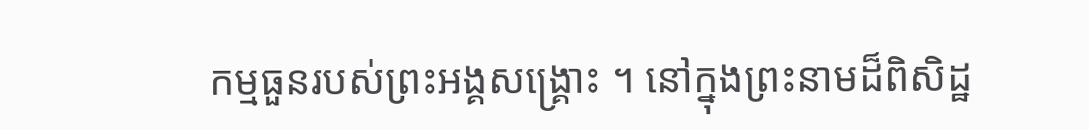កម្មធួនរបស់ព្រះអង្គសង្គ្រោះ ។ នៅក្នុងព្រះនាមដ៏ពិសិដ្ឋ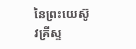នៃព្រះយេស៊ូវគ្រីស្ទ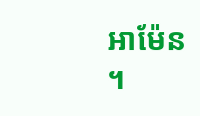អាម៉ែន ។